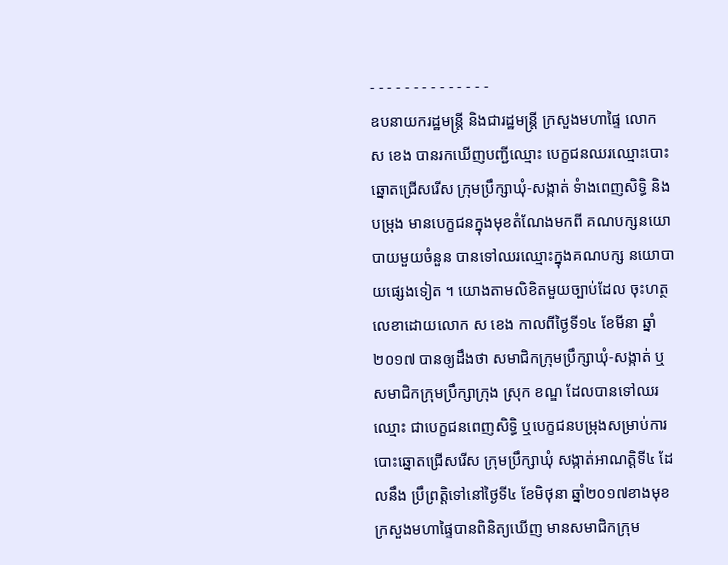- - - - - - - - - - - - - -
ឧបនាយករដ្ឋមន្ត្រី និងជារដ្ឋមន្ត្រី ក្រសួងមហាផ្ទៃ លោក ស ខេង បានរកឃើញបញ្ជីឈ្មោះ បេក្ខជនឈរឈ្មោះបោះឆ្នោតជ្រើសរើស ក្រុមប្រឹក្សាឃុំ-សង្កាត់ ទំាងពេញសិទ្ធិ និងបម្រុង មានបេក្ខជនក្នុងមុខតំណែងមកពី គណបក្សនយោបាយមួយចំនួន បានទៅឈរឈ្មោះក្នុងគណបក្ស នយោបាយផ្សេងទៀត ។ យោងតាមលិខិតមួយច្បាប់ដែល ចុះហត្ថលេខាដោយលោក ស ខេង កាលពីថ្ងៃទី១៤ ខែមីនា ឆ្នាំ២០១៧ បានឲ្យដឹងថា សមាជិកក្រុមប្រឹក្សាឃុំ-សង្កាត់ ឬសមាជិកក្រុមប្រឹក្សាក្រុង ស្រុក ខណ្ឌ ដែលបានទៅឈរឈ្មោះ ជាបេក្ខជនពេញសិទ្ធិ ឬបេក្ខជនបម្រុងសម្រាប់ការបោះឆ្នោតជ្រើសរើស ក្រុមប្រឹក្សាឃុំ សង្កាត់អាណត្តិទី៤ ដែលនឹង ប្រឹព្រត្តិទៅនៅថ្ងៃទី៤ ខែមិថុនា ឆ្នាំ២០១៧ខាងមុខ ក្រសួងមហាផ្ទៃបានពិនិត្យឃើញ មានសមាជិកក្រុម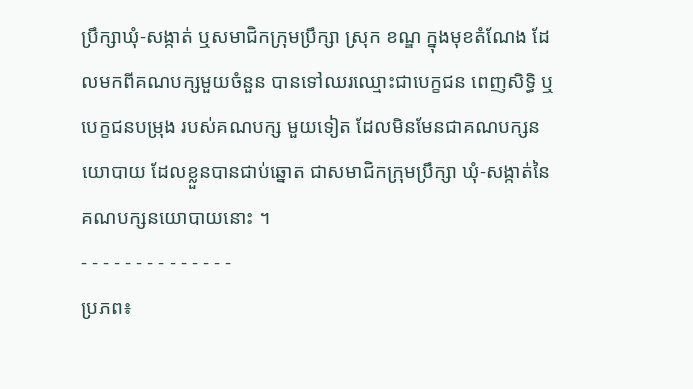ប្រឹក្សាឃុំ-សង្កាត់ ឬសមាជិកក្រុមប្រឹក្សា ស្រុក ខណ្ឌ ក្នុងមុខតំណែង ដែលមកពីគណបក្សមួយចំនួន បានទៅឈរឈ្មោះជាបេក្ខជន ពេញសិទ្ធិ ឬបេក្ខជនបម្រុង របស់គណបក្ស មួយទៀត ដែលមិនមែនជាគណបក្សនយោបាយ ដែលខ្លួនបានជាប់ឆ្នោត ជាសមាជិកក្រុមប្រឹក្សា ឃុំ-សង្កាត់នៃគណបក្សនយោបាយនោះ ។
- - - - - - - - - - - - - -
ប្រភព៖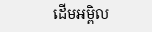ដើមអម្ពិល